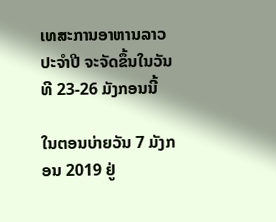ເທສະການອາຫານລາວ ປະຈຳປີ ຈະຈັດຂຶ້ນໃນວັນທີ 23-26 ມັງກອນນີ້

ໃນຕອນບ່າຍວັນ 7 ມັງກອນ 2019 ຢູ່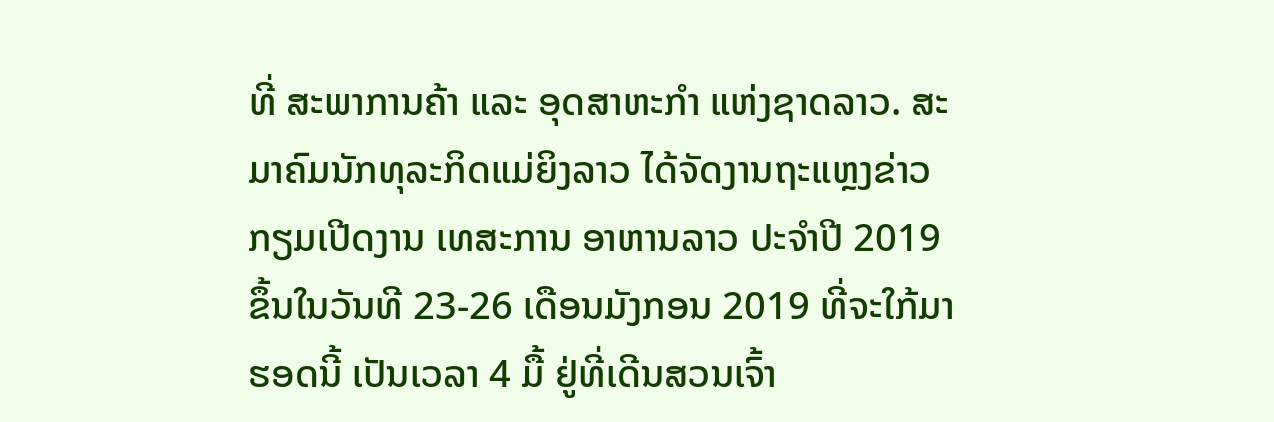ທີ່ ສະພາການຄ້າ ແລະ ອຸດສາຫະກຳ ແຫ່ງຊາດລາວ. ສະມາຄົມນັກທຸລະກິດແມ່ຍິງລາວ ໄດ້ຈັດງານຖະແຫຼງຂ່າວກຽມເປີດງານ ເທສະການ ອາຫານລາວ ປະຈຳປີ 2019 ຂຶ້ນໃນວັນທີ 23-26 ເດືອນມັງກອນ 2019 ທີ່ຈະໃກ້ມາຮອດນີ້ ເປັນເວລາ 4 ມື້ ຢູ່ທີ່ເດີນສວນເຈົ້າ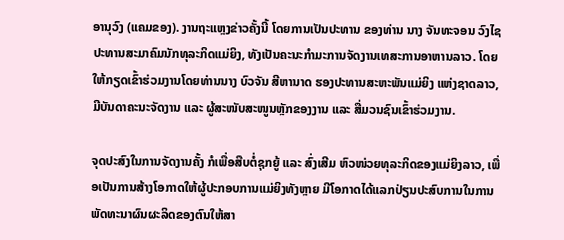ອານຸວົງ (ແຄມຂອງ). ງານຖະແຫຼງຂ່າວຄັ້ງນີ້ ໂດຍການເປັນປະທານ ຂອງທ່ານ ນາງ ຈັນທະຈອນ ວົງໄຊ ປະທານສະມາຄົມນັກທຸລະກິດແມ່ຍິງ, ທັງເປັນຄະນະກຳມະການຈັດງານເທສະການອາຫານລາວ. ໂດຍໃຫ້ກຽດເຂົ້າຮ່ວມງານໂດຍທ່ານນາງ ບົວຈັນ ສີຫານາດ ຮອງປະທານສະຫະພັນແມ່ຍິງ ແຫ່ງຊາດລາວ, ມີບັນດາຄະນະຈັດງານ ແລະ ຜູ້ສະໜັບສະໜູນຫຼັກຂອງງານ ແລະ ສື່ມວນຊົນເຂົ້າຮ່ວມງານ.

ຈຸດປະສົງໃນການຈັດງານຄັ້ງ ກໍເພື່ອສືບຕໍ່ຊຸກຍູ້ ແລະ ສົ່ງເສີມ ຫົວໜ່ວຍທຸລະກິດຂອງແມ່ຍິງລາວ, ເພື່ອເປັນການສ້າງໂອກາດໃຫ້ຜູ້ປະກອບການແມ່ຍິງທັງຫຼາຍ ມີໂອກາດໄດ້ແລກປ່ຽນປະສົບການໃນການພັດທະນາຜົນຜະລິດຂອງຕົນໃຫ້ສາ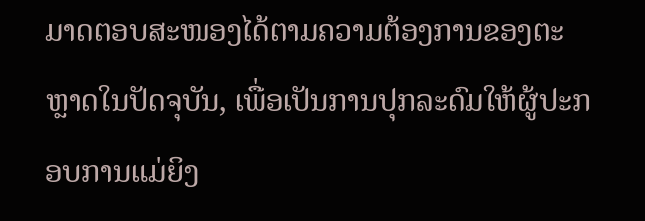ມາດຕອບສະໜອງໄດ້ຕາມຄວາມຕ້ອງການຂອງຕະຫຼາດໃນປັດຈຸບັນ, ເພື່ອເປັນການປຸກລະດົມໃຫ້ຜູ້ປະກອບການແມ່ຍິງ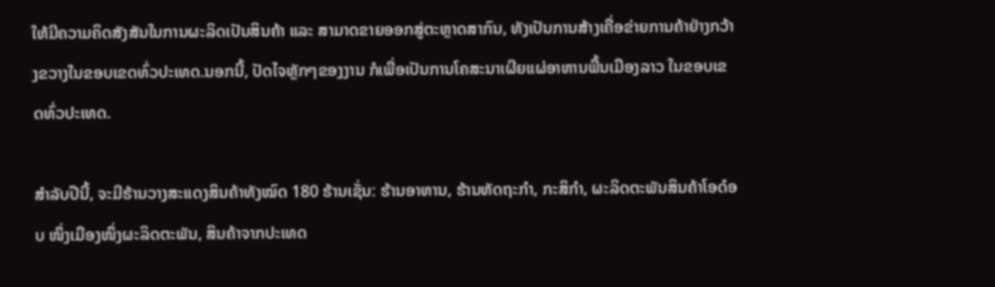ໃຫ້ມີຄວາມຄິດສັງສັນໃນການຜະລິດເປັນສິນຄ້າ ແລະ ສາມາດຂາຍອອກສູ່ຕະຫຼາດສາກົນ, ທັງເປັນການສ້າງເຄື່ອຂ່າຍການຄ້າຢ່າງກວ້າງຂວາງໃນຂອບເຂດທົ່ວປະເທດ.ນອກນີ້, ປັດໄຈຫຼັກໆຂອງງານ ກໍເພື່ອເປັນການໂຄສະນາເຜີຍແຜ່ອາຫານພື້ນເມືອງລາວ ໃນຂອບເຂດທົ່ວປະເທດ.

ສຳລັບປີນີ້, ຈະມີຮ້ານວາງສະແດງສິນຄ້າທັງໝົດ 180 ຮ້ານເຊັ່ນ: ຮ້ານອາຫານ, ຮ້ານຫັດຖະກຳ, ກະສິກຳ, ຜະລິດຕະພັນສິນຄ້າໂອດ໋ອບ ໜຶ່ງເມືອງໜຶ່ງຜະລິດຕະພັນ, ສິນຄ້າຈາກປະເທດ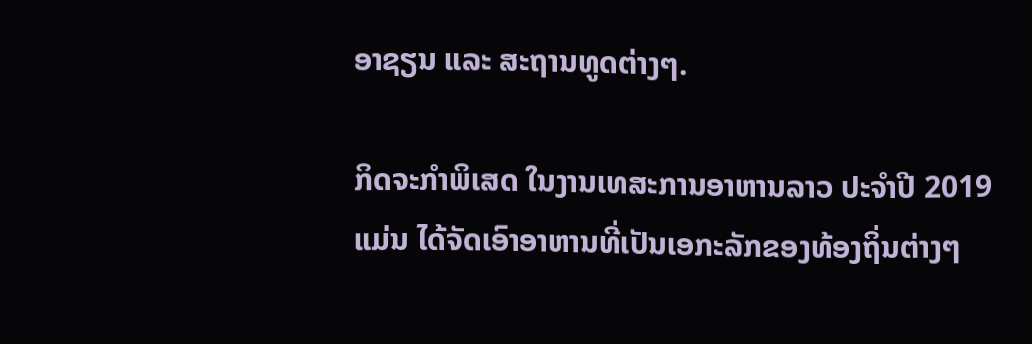ອາຊຽນ ແລະ ສະຖານທູດຕ່າງໆ.

ກິດຈະກຳພິເສດ ໃນງານເທສະການອາຫານລາວ ປະຈຳປີ 2019 ແມ່ນ ໄດ້ຈັດເອົາອາຫານທີ່ເປັນເອກະລັກຂອງທ້ອງຖິ່ນຕ່າງໆ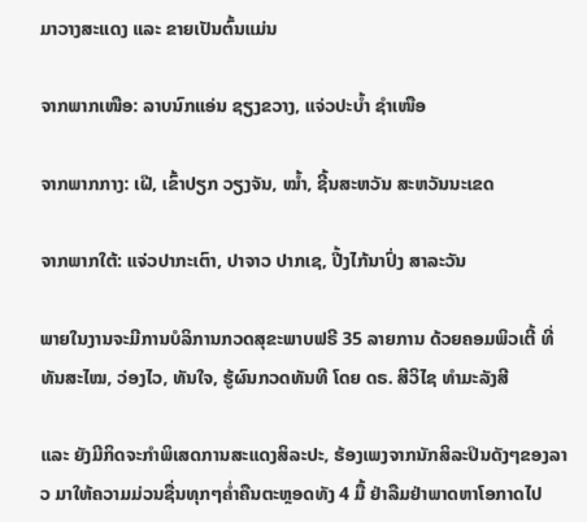ມາວາງສະແດງ ແລະ ຂາຍເປັນຕົ້ນແມ່ນ

ຈາກພາກເໜືອ: ລາບນົກແອ່ນ ຊຽງຂວາງ, ແຈ່ວປະບໍ້າ ຊໍາເໜືອ

ຈາກພາກກາງ: ເຝີ, ເຂົ້າປຽກ ວຽງຈັນ, ໝໍ້າ, ຊີ້ນສະຫວັນ ສະຫວັນນະເຂດ

ຈາກພາກໃຕ້: ແຈ່ວປາກະເຕົາ, ປາຈາວ ປາກເຊ, ປີ້ງໄກ້ນາປົ່ງ ສາລະວັນ

ພາຍໃນງານຈະມີການບໍລິການກວດສຸຂະພາບຟຣີ 35 ລາຍການ ດ້ວຍຄອມພິວເຕີ້ ທີ່ທັນສະໄໝ, ວ່ອງໄວ, ທັນໃຈ, ຮູ້ຜົນກວດທັນທີ ໂດຍ ດຣ. ສີວິໄຊ ທຳມະລັງສີ

ແລະ ຍັງມີກິດຈະກຳພິເສດການສະແດງສິລະປະ, ຮ້ອງເພງຈາກນັກສິລະປິນດັງໆຂອງລາວ ມາໃຫ້ຄວາມມ່ວນຊື່ນທຸກໆຄໍ່າຄືນຕະຫຼອດທັງ 4 ມື້ ຢ່າລືມຢ່າພາດຫາໂອກາດໄປ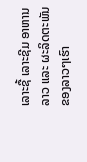ເລາະຊື້ ເລາະຊີມ ອາຫານລາວ ແລະ ຜະລິດຕະພັນຂອງລາວໆເຮົາ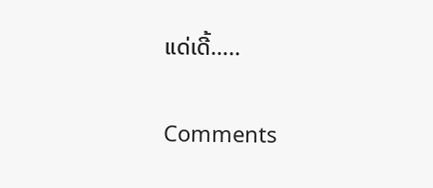ແດ່ເດີ້…..

Comments